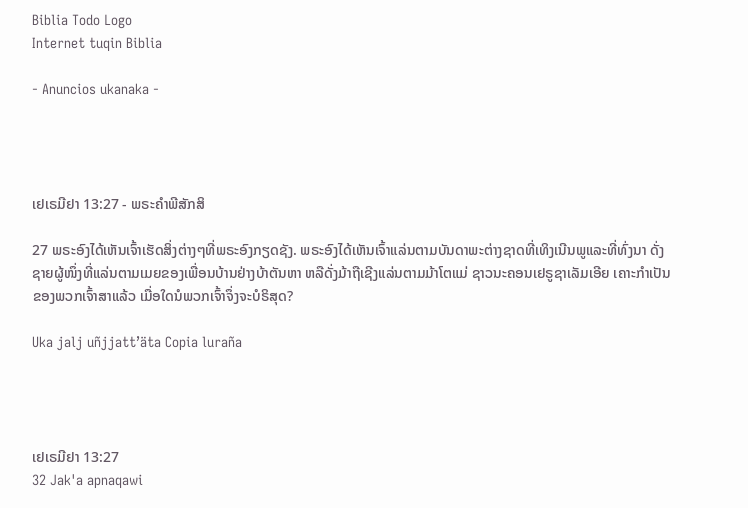Biblia Todo Logo
Internet tuqin Biblia

- Anuncios ukanaka -




ເຢເຣມີຢາ 13:27 - ພຣະຄຳພີສັກສິ

27 ພຣະອົງໄດ້ເຫັນເຈົ້າເຮັດສິ່ງຕ່າງໆທີ່ພຣະອົງກຽດຊັງ. ພຣະອົງໄດ້ເຫັນເຈົ້າແລ່ນຕາມບັນດາພະຕ່າງຊາດທີ່ເທິງເນີນພູແລະທີ່ທົ່ງນາ ດັ່ງຊາຍຜູ້ໜຶ່ງທີ່ແລ່ນຕາມເມຍຂອງເພື່ອນບ້ານຢ່າງບ້າຕັນຫາ ຫລືດັ່ງມ້າຖືເຊີງແລ່ນຕາມມ້າໂຕແມ່ ຊາວນະຄອນເຢຣູຊາເລັມເອີຍ ເຄາະກຳເປັນຂອງພວກເຈົ້າສາແລ້ວ ເມື່ອໃດນໍພວກເຈົ້າຈຶ່ງຈະບໍຣິສຸດ?

Uka jalj uñjjattʼäta Copia luraña




ເຢເຣມີຢາ 13:27
32 Jak'a apnaqawi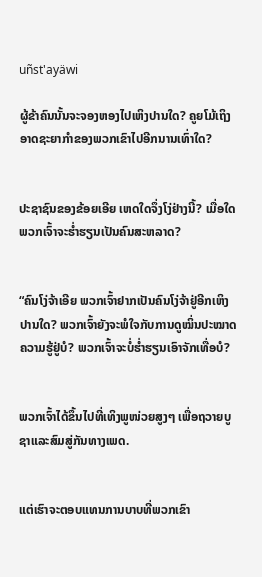uñst'ayäwi

ຜູ້ຂ້າຄົນນັ້ນຈະຈອງຫອງໄປເຫິງປານໃດ? ຄູຍໂມ້ເຖິງອາດຊະຍາກຳຂອງພວກເຂົາໄປອີກນານເທົ່າໃດ?


ປະຊາຊົນຂອງຂ້ອຍເອີຍ ເຫດໃດຈຶ່ງໂງ່ຢ່າງນີ້? ເມື່ອໃດພວກເຈົ້າຈະຮໍ່າຮຽນເປັນຄົນສະຫລາດ?


“ຄົນໂງ່ຈ້າເອີຍ ພວກເຈົ້າຢາກເປັນຄົນໂງ່ຈ້າຢູ່ອີກເຫິງປານໃດ? ພວກເຈົ້າຍັງຈະພໍໃຈກັບການດູໝິ່ນປະໝາດຄວາມຮູ້ຢູ່ບໍ? ພວກເຈົ້າຈະບໍ່ຮໍ່າຮຽນເອົາຈັກເທື່ອບໍ?


ພວກເຈົ້າໄດ້ຂຶ້ນໄປທີ່ເທິງພູໜ່ວຍສູງໆ ເພື່ອຖວາຍບູຊາແລະສົມສູ່ກັນທາງເພດ.


ແຕ່ເຮົາຈະຕອບແທນການບາບທີ່ພວກເຂົາ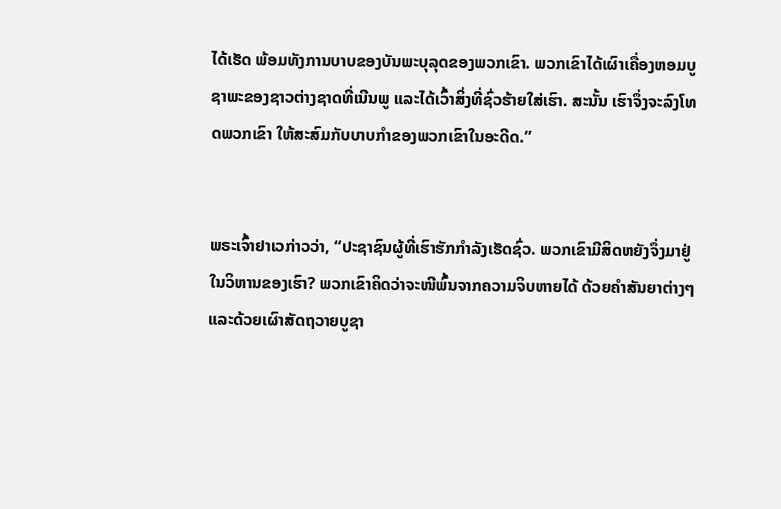ໄດ້ເຮັດ ພ້ອມທັງການບາບຂອງບັນພະບຸລຸດຂອງພວກເຂົາ. ພວກເຂົາໄດ້ເຜົາເຄື່ອງຫອມບູຊາພະຂອງຊາວຕ່າງຊາດທີ່ເນີນພູ ແລະໄດ້ເວົ້າສິ່ງທີ່ຊົ່ວຮ້າຍໃສ່ເຮົາ. ສະນັ້ນ ເຮົາຈຶ່ງຈະລົງໂທດພວກເຂົາ ໃຫ້ສະສົມກັບບາບກຳຂອງພວກເຂົາໃນອະດີດ.”


ພຣະເຈົ້າຢາເວກ່າວວ່າ, “ປະຊາຊົນຜູ້ທີ່ເຮົາຮັກກຳລັງເຮັດຊົ່ວ. ພວກເຂົາມີສິດຫຍັງຈຶ່ງມາຢູ່ໃນວິຫານຂອງເຮົາ? ພວກເຂົາຄິດວ່າຈະໜີພົ້ນຈາກຄວາມຈິບຫາຍໄດ້ ດ້ວຍຄຳສັນຍາຕ່າງໆ ແລະດ້ວຍເຜົາສັດຖວາຍບູຊາ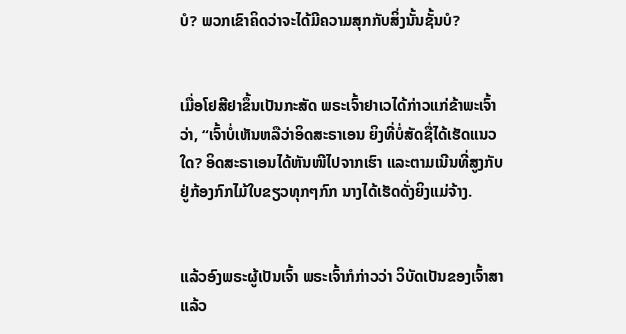ບໍ? ພວກເຂົາຄິດວ່າຈະໄດ້ມີຄວາມສຸກກັບສິ່ງນັ້ນຊັ້ນບໍ?


ເມື່ອໂຢສີຢາຂຶ້ນເປັນກະສັດ ພຣະເຈົ້າຢາເວໄດ້ກ່າວແກ່ຂ້າພະເຈົ້າວ່າ, “ເຈົ້າບໍ່ເຫັນຫລືວ່າອິດສະຣາເອນ ຍິງທີ່ບໍ່ສັດຊື່ໄດ້ເຮັດແນວໃດ? ອິດສະຣາເອນໄດ້ຫັນໜີໄປຈາກເຮົາ ແລະຕາມເນີນທີ່ສູງກັບຢູ່ກ້ອງກົກໄມ້ໃບຂຽວທຸກໆກົກ ນາງໄດ້ເຮັດດັ່ງຍິງແມ່ຈ້າງ.


ແລ້ວອົງພຣະຜູ້ເປັນເຈົ້າ ພຣະເຈົ້າກໍກ່າວວ່າ ວິບັດເປັນຂອງເຈົ້າສາແລ້ວ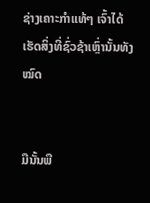ຊ່າງເຄາະກຳແທ້ໆ ເຈົ້າໄດ້ເຮັດສິ່ງທີ່ຊົ່ວຊ້າເຫຼົ່ານັ້ນທັງໝົດ


ມືນັ້ນພື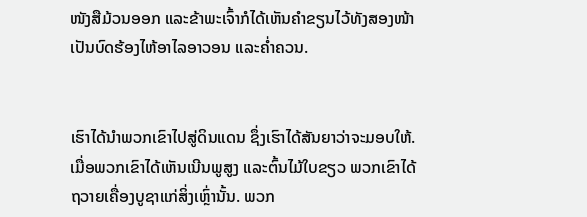ໜັງສືມ້ວນອອກ ແລະຂ້າພະເຈົ້າກໍໄດ້ເຫັນຄຳຂຽນໄວ້ທັງສອງໜ້າ ເປັນບົດຮ້ອງໄຫ້ອາໄລອາວອນ ແລະຄໍ່າຄວນ.


ເຮົາໄດ້ນຳພວກເຂົາໄປສູ່ດິນແດນ ຊຶ່ງເຮົາໄດ້ສັນຍາວ່າຈະມອບໃຫ້. ເມື່ອພວກເຂົາໄດ້ເຫັນເນີນພູສູງ ແລະຕົ້ນໄມ້ໃບຂຽວ ພວກເຂົາໄດ້ຖວາຍເຄື່ອງບູຊາແກ່ສິ່ງເຫຼົ່ານັ້ນ. ພວກ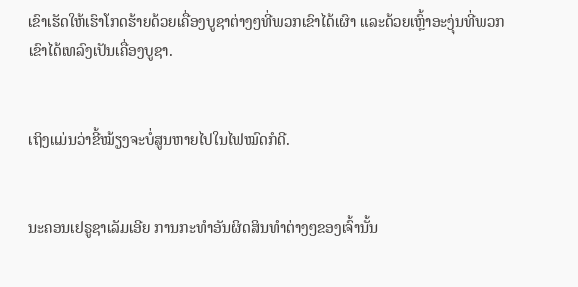ເຂົາເຮັດໃຫ້ເຮົາໂກດຮ້າຍດ້ວຍເຄື່ອງບູຊາຕ່າງໆທີ່ພວກເຂົາໄດ້ເຜົາ ແລະດ້ວຍເຫຼົ້າອະງຸ່ນທີ່ພວກເຂົາໄດ້ເທລົງເປັນເຄື່ອງບູຊາ.


ເຖິງແມ່ນວ່າຂີ້ໝ້ຽງຈະບໍ່ສູນຫາຍໄປໃນໄຟໝົດກໍດີ.


ນະຄອນເຢຣູຊາເລັມເອີຍ ການກະທຳອັນຜິດສິນທຳຕ່າງໆຂອງເຈົ້ານັ້ນ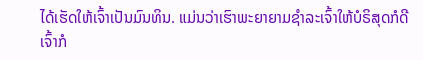ໄດ້ເຮັດໃຫ້ເຈົ້າເປັນມົນທິນ. ແມ່ນວ່າເຮົາພະຍາຍາມຊຳລະເຈົ້າໃຫ້ບໍຣິສຸດກໍດີ ເຈົ້າກໍ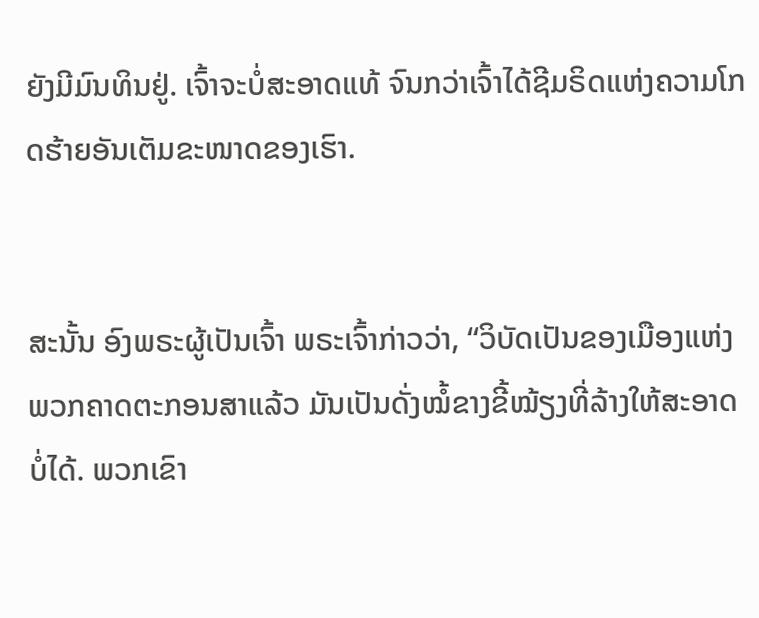ຍັງມີມົນທິນຢູ່. ເຈົ້າຈະບໍ່ສະອາດແທ້ ຈົນກວ່າເຈົ້າໄດ້ຊີມຣິດແຫ່ງຄວາມໂກດຮ້າຍອັນເຕັມຂະໜາດຂອງເຮົາ.


ສະນັ້ນ ອົງພຣະຜູ້ເປັນເຈົ້າ ພຣະເຈົ້າກ່າວວ່າ, “ວິບັດເປັນຂອງເມືອງແຫ່ງພວກຄາດຕະກອນສາແລ້ວ ມັນເປັນດັ່ງໝໍ້ຂາງຂີ້ໝ້ຽງທີ່ລ້າງໃຫ້ສະອາດບໍ່ໄດ້. ພວກເຂົາ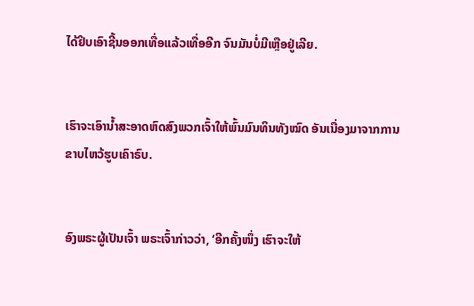ໄດ້ຢິບເອົາຊີ້ນອອກເທື່ອແລ້ວເທື່ອອີກ ຈົນມັນບໍ່ມີເຫຼືອຢູ່ເລີຍ.


ເຮົາຈະເອົານໍ້າສະອາດຫົດສົງພວກເຈົ້າໃຫ້ພົ້ນມົນທິນທັງໝົດ ອັນເນື່ອງມາຈາກການຂາບໄຫວ້ຮູບເຄົາຣົບ.


ອົງພຣະຜູ້ເປັນເຈົ້າ ພຣະເຈົ້າກ່າວວ່າ, ‘ອີກຄັ້ງໜຶ່ງ ເຮົາຈະໃຫ້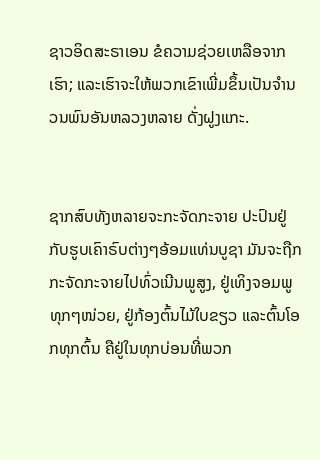ຊາວອິດສະຣາເອນ ຂໍຄວາມຊ່ວຍເຫລືອຈາກເຮົາ; ແລະເຮົາຈະໃຫ້ພວກເຂົາເພີ່ມຂຶ້ນເປັນຈຳນວນພົນອັນຫລວງຫລາຍ ດັ່ງຝູງແກະ.


ຊາກສົບທັງຫລາຍຈະກະຈັດກະຈາຍ ປະປົນຢູ່ກັບຮູບເຄົາຣົບຕ່າງໆອ້ອມແທ່ນບູຊາ ມັນຈະຖືກກະຈັດກະຈາຍໄປທົ່ວເນີນພູສູງ, ຢູ່ເທິງຈອມພູທຸກໆໜ່ວຍ, ຢູ່ກ້ອງຕົ້ນໄມ້ໃບຂຽວ ແລະຕົ້ນໂອກທຸກຕົ້ນ ຄືຢູ່ໃນທຸກບ່ອນທີ່ພວກ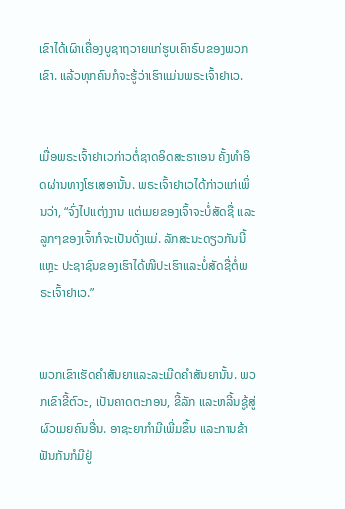ເຂົາໄດ້ເຜົາເຄື່ອງບູຊາຖວາຍແກ່ຮູບເຄົາຣົບຂອງພວກເຂົາ. ແລ້ວທຸກຄົນກໍຈະຮູ້ວ່າເຮົາແມ່ນພຣະເຈົ້າຢາເວ.


ເມື່ອພຣະເຈົ້າຢາເວກ່າວຕໍ່ຊາດອິດສະຣາເອນ ຄັ້ງທຳອິດຜ່ານທາງໂຮເສອານັ້ນ. ພຣະເຈົ້າຢາເວໄດ້ກ່າວແກ່ເພິ່ນວ່າ, “ຈົ່ງໄປແຕ່ງງານ ແຕ່ເມຍຂອງເຈົ້າຈະບໍ່ສັດຊື່ ແລະລູກໆຂອງເຈົ້າກໍຈະເປັນດັ່ງແມ່. ລັກສະນະດຽວກັນນີ້ແຫຼະ ປະຊາຊົນຂອງເຮົາໄດ້ໜີປະເຮົາແລະບໍ່ສັດຊື່ຕໍ່ພຣະເຈົ້າຢາເວ.”


ພວກເຂົາເຮັດຄຳສັນຍາແລະລະເມີດຄຳສັນຍານັ້ນ. ພວກເຂົາຂີ້ຕົວະ, ເປັນຄາດຕະກອນ, ຂີ້ລັກ ແລະຫລີ້ນຊູ້ສູ່ຜົວເມຍຄົນອື່ນ. ອາຊະຍາກຳມີເພີ່ມຂຶ້ນ ແລະການຂ້າຟັນກັນກໍມີຢູ່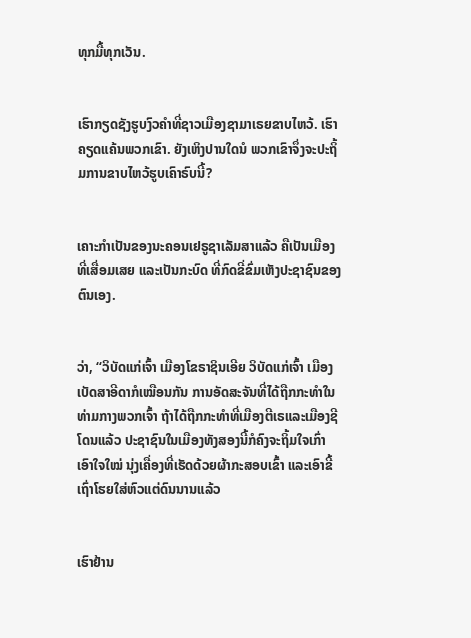ທຸກມື້ທຸກເວັນ.


ເຮົາກຽດຊັງຮູບງົວຄຳທີ່ຊາວເມືອງຊາມາເຣຍຂາບໄຫວ້. ເຮົາຄຽດແຄ້ນພວກເຂົາ. ຍັງເຫິງປານໃດນໍ ພວກເຂົາຈຶ່ງຈະປະຖິ້ມການຂາບໄຫວ້ຮູບເຄົາຣົບນີ້?


ເຄາະກຳເປັນຂອງນະຄອນເຢຣູຊາເລັມສາແລ້ວ ຄືເປັນເມືອງທີ່ເສື່ອມເສຍ ແລະເປັນກະບົດ ທີ່ກົດຂີ່ຂົ່ມເຫັງປະຊາຊົນຂອງຕົນເອງ.


ວ່າ, “ວິບັດແກ່ເຈົ້າ ເມືອງໂຂຣາຊິນເອີຍ ວິບັດແກ່ເຈົ້າ ເມືອງເບັດສາອີດາກໍເໝືອນກັນ ການອັດສະຈັນທີ່ໄດ້ຖືກກະທຳໃນທ່າມກາງພວກເຈົ້າ ຖ້າໄດ້ຖືກກະທຳທີ່ເມືອງຕີເຣແລະເມືອງຊີໂດນແລ້ວ ປະຊາຊົນໃນເມືອງທັງສອງນີ້ກໍຄົງຈະຖິ້ມໃຈເກົ່າເອົາໃຈໃໝ່ ນຸ່ງເຄື່ອງທີ່ເຮັດດ້ວຍຜ້າກະສອບເຂົ້າ ແລະເອົາຂີ້ເຖົ່າໂຮຍໃສ່ຫົວແຕ່ດົນນານແລ້ວ


ເຮົາຢ້ານ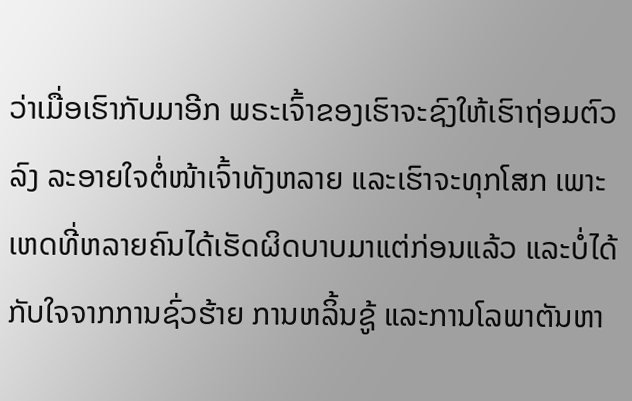ວ່າເມື່ອເຮົາກັບມາອີກ ພຣະເຈົ້າຂອງເຮົາຈະຊົງໃຫ້ເຮົາຖ່ອມຕົວລົງ ລະອາຍໃຈຕໍ່ໜ້າເຈົ້າທັງຫລາຍ ແລະເຮົາຈະທຸກໂສກ ເພາະເຫດທີ່ຫລາຍຄົນໄດ້ເຮັດຜິດບາບມາແຕ່ກ່ອນແລ້ວ ແລະບໍ່ໄດ້ກັບໃຈຈາກການຊົ່ວຮ້າຍ ການຫລິ້ນຊູ້ ແລະການໂລພາຕັນຫາ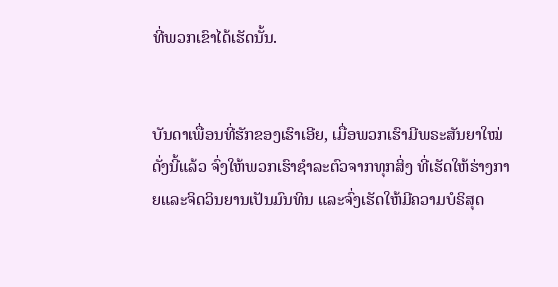ທີ່ພວກເຂົາໄດ້ເຮັດນັ້ນ.


ບັນດາເພື່ອນທີ່ຮັກຂອງເຮົາເອີຍ, ເມື່ອພວກເຮົາມີພຣະສັນຍາໃໝ່ດັ່ງນີ້ແລ້ວ ຈົ່ງໃຫ້ພວກເຮົາຊຳລະຕົວຈາກທຸກສິ່ງ ທີ່ເຮັດໃຫ້ຮ່າງກາຍແລະຈິດວິນຍານເປັນມົນທິນ ແລະຈົ່ງເຮັດໃຫ້ມີຄວາມບໍຣິສຸດ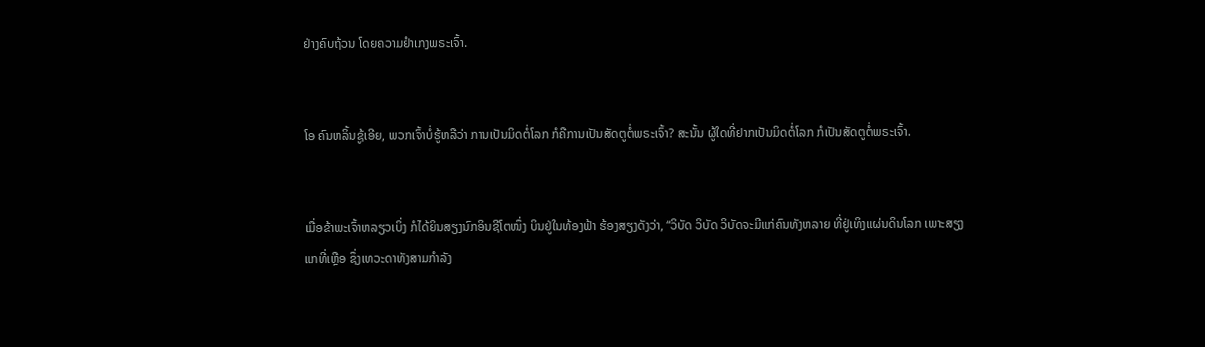ຢ່າງຄົບຖ້ວນ ໂດຍຄວາມຢຳເກງພຣະເຈົ້າ.


ໂອ ຄົນຫລິ້ນຊູ້ເອີຍ, ພວກເຈົ້າບໍ່ຮູ້ຫລືວ່າ ການເປັນມິດຕໍ່ໂລກ ກໍຄືການເປັນສັດຕູຕໍ່ພຣະເຈົ້າ? ສະນັ້ນ ຜູ້ໃດທີ່ຢາກເປັນມິດຕໍ່ໂລກ ກໍເປັນສັດຕູຕໍ່ພຣະເຈົ້າ.


ເມື່ອຂ້າພະເຈົ້າຫລຽວເບິ່ງ ກໍໄດ້ຍິນສຽງນົກອິນຊີໂຕໜຶ່ງ ບິນຢູ່ໃນທ້ອງຟ້າ ຮ້ອງສຽງດັງວ່າ, “ວິບັດ ວິບັດ ວິບັດຈະມີແກ່ຄົນທັງຫລາຍ ທີ່ຢູ່ເທິງແຜ່ນດິນໂລກ ເພາະສຽງແກທີ່ເຫຼືອ ຊຶ່ງເທວະດາທັງສາມກຳລັງ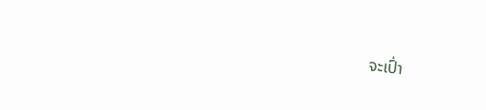ຈະເປົ່າ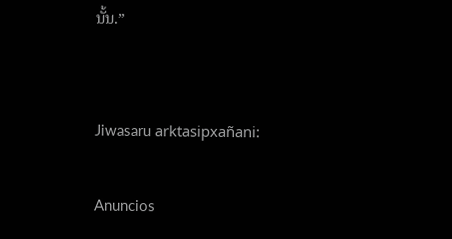ນັ້ນ.”


Jiwasaru arktasipxañani:

Anuncios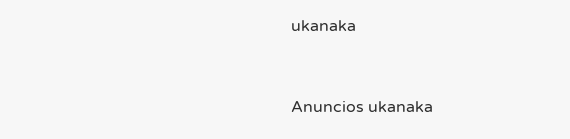ukanaka


Anuncios ukanaka